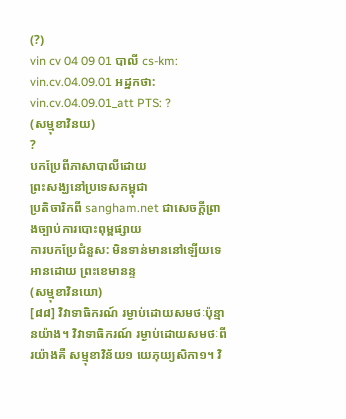(?)
vin cv 04 09 01 បាលី cs-km: vin.cv.04.09.01 អដ្ឋកថា: vin.cv.04.09.01_att PTS: ?
(សម្មុខាវិនយ)
?
បកប្រែពីភាសាបាលីដោយ
ព្រះសង្ឃនៅប្រទេសកម្ពុជា
ប្រតិចារិកពី sangham.net ជាសេចក្តីព្រាងច្បាប់ការបោះពុម្ពផ្សាយ
ការបកប្រែជំនួស: មិនទាន់មាននៅឡើយទេ
អានដោយ ព្រះខេមានន្ទ
(សម្មុខាវិនយោ)
[៨៨] វិវាទាធិករណ៍ រម្ងាប់ដោយសមថៈប៉ុន្មានយ៉ាង។ វិវាទាធិករណ៍ រម្ងាប់ដោយសមថៈពីរយ៉ាងគឺ សម្មុខាវិន័យ១ យេភុយ្យសិកា១។ វិ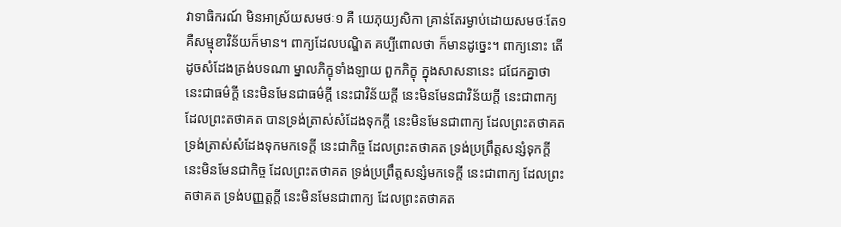វាទាធិករណ៍ មិនអាស្រ័យសមថៈ១ គឺ យេភុយ្យសិកា គ្រាន់តែរម្ងាប់ដោយសមថៈតែ១ គឺសម្មុខាវិន័យក៏មាន។ ពាក្យដែលបណ្ឌិត គប្បីពោលថា ក៏មានដូច្នេះ។ ពាក្យនោះ តើដូចសំដែងត្រង់បទណា ម្នាលភិក្ខុទាំងឡាយ ពួកភិក្ខុ ក្នុងសាសនានេះ ជជែកគ្នាថា នេះជាធម៌ក្តី នេះមិនមែនជាធម៌ក្តី នេះជាវិន័យក្តី នេះមិនមែនជាវិន័យក្តី នេះជាពាក្យ ដែលព្រះតថាគត បានទ្រង់ត្រាស់សំដែងទុកក្តី នេះមិនមែនជាពាក្យ ដែលព្រះតថាគត ទ្រង់ត្រាស់សំដែងទុកមកទេក្តី នេះជាកិច្ច ដែលព្រះតថាគត ទ្រង់ប្រព្រឹត្តសន្សំទុកក្តី នេះមិនមែនជាកិច្ច ដែលព្រះតថាគត ទ្រង់ប្រព្រឹត្តសន្សំមកទេក្តី នេះជាពាក្យ ដែលព្រះតថាគត ទ្រង់បញ្ញត្តក្តី នេះមិនមែនជាពាក្យ ដែលព្រះតថាគត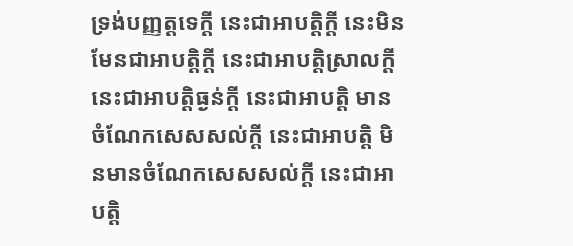ទ្រង់បញ្ញត្តទេក្តី នេះជាអាបត្តិក្តី នេះមិនមែនជាអាបត្តិក្តី នេះជាអាបត្តិស្រាលក្តី នេះជាអាបត្តិធ្ងន់ក្តី នេះជាអាបត្តិ មានចំណែកសេសសល់ក្តី នេះជាអាបត្តិ មិនមានចំណែកសេសសល់ក្តី នេះជាអាបត្តិ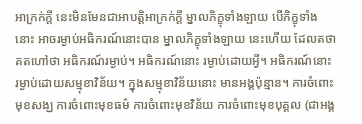អាក្រក់ក្តី នេះមិនមែនជាអាបត្តិអាក្រក់ក្តី ម្នាលភិក្ខុទាំងឡាយ បើភិក្ខុទាំងនោះ អាចរម្ងាប់អធិករណ៍នោះបាន ម្នាលភិក្ខុទាំងឡាយ នេះហើយ ដែលតថាគតហៅថា អធិករណ៍រម្ងាប់។ អធិករណ៍នោះ រម្ងាប់ដោយអ្វី។ អធិករណ៍នោះ រម្ងាប់ដោយសម្មុខាវិន័យ។ ក្នុងសម្មុខាវិន័យនោះ មានអង្គប៉ុន្មាន។ ការចំពោះមុខសង្ឃ ការចំពោះមុខធម៌ ការចំពោះមុខវិន័យ ការចំពោះមុខបុគ្គល (ជាអង្គ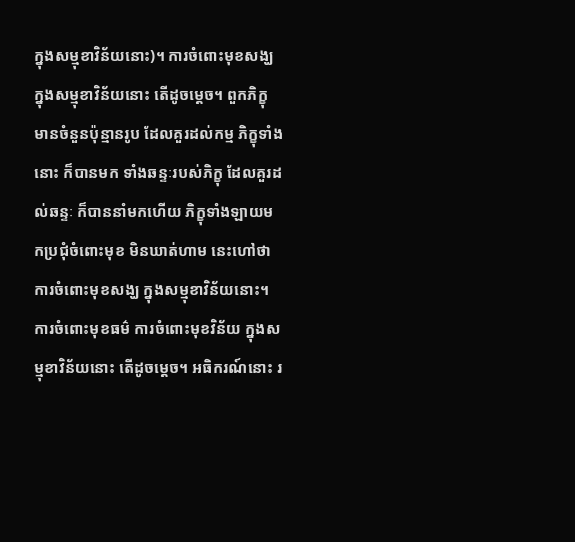ក្នុងសម្មុខាវិន័យនោះ)។ ការចំពោះមុខសង្ឃ ក្នុងសម្មុខាវិន័យនោះ តើដូចម្តេច។ ពួកភិក្ខុ មានចំនួនប៉ុន្មានរូប ដែលគួរដល់កម្ម ភិក្ខុទាំងនោះ ក៏បានមក ទាំងឆន្ទៈរបស់ភិក្ខុ ដែលគួរដល់ឆន្ទៈ ក៏បាននាំមកហើយ ភិក្ខុទាំងឡាយមកប្រជុំចំពោះមុខ មិនឃាត់ហាម នេះហៅថា ការចំពោះមុខសង្ឃ ក្នុងសម្មុខាវិន័យនោះ។ ការចំពោះមុខធម៌ ការចំពោះមុខវិន័យ ក្នុងសម្មុខាវិន័យនោះ តើដូចម្តេច។ អធិករណ៍នោះ រ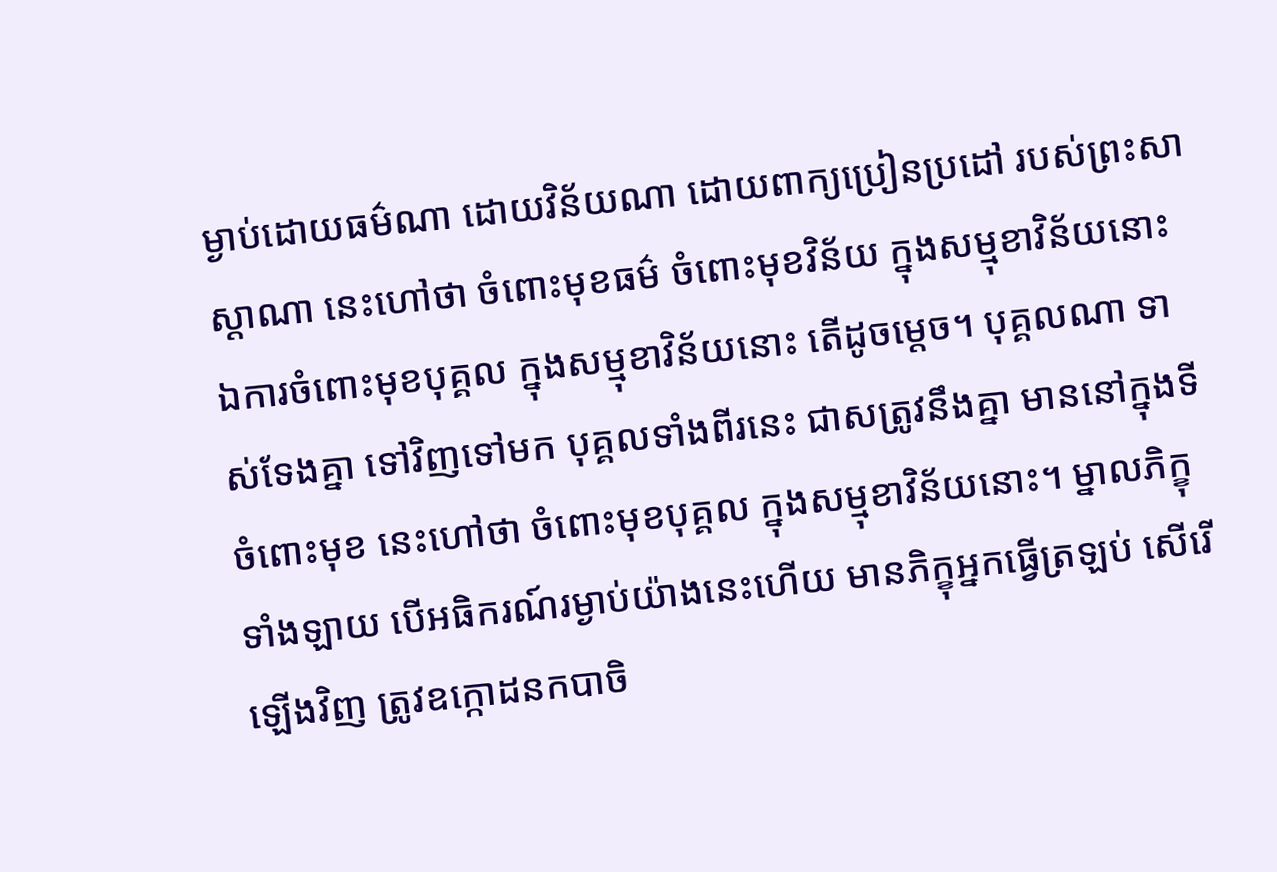ម្ងាប់ដោយធម៌ណា ដោយវិន័យណា ដោយពាក្យប្រៀនប្រដៅ របស់ព្រះសាស្តាណា នេះហៅថា ចំពោះមុខធម៌ ចំពោះមុខវិន័យ ក្នុងសម្មុខាវិន័យនោះ ឯការចំពោះមុខបុគ្គល ក្នុងសម្មុខាវិន័យនោះ តើដូចម្តេច។ បុគ្គលណា ទាស់ទែងគ្នា ទៅវិញទៅមក បុគ្គលទាំងពីរនេះ ជាសត្រូវនឹងគ្នា មាននៅក្នុងទីចំពោះមុខ នេះហៅថា ចំពោះមុខបុគ្គល ក្នុងសម្មុខាវិន័យនោះ។ ម្នាលភិក្ខុទាំងឡាយ បើអធិករណ៍រម្ងាប់យ៉ាងនេះហើយ មានភិក្ខុអ្នកធ្វើត្រឡប់ សើរើឡើងវិញ ត្រូវឧក្កោដនកបាចិ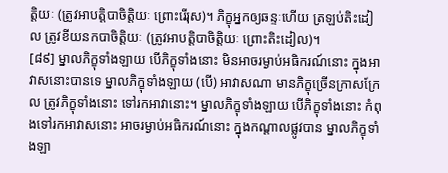ត្តិយៈ (ត្រូវអាបត្តិបាចិត្តិយៈ ព្រោះរើរុស)។ ភិក្ខុអ្នកឲ្យឆន្ទៈហើយ ត្រឡប់តិះដៀល ត្រូវខីយនកបាចិត្តិយៈ (ត្រូវអាបត្តិបាចិត្តិយៈ ព្រោះតិះដៀល)។
[៨៩] ម្នាលភិក្ខុទាំងឡាយ បើភិក្ខុទាំងនោះ មិនអាចរម្ងាប់អធិករណ៍នោះ ក្នុងអាវាសនោះបានទេ ម្នាលភិក្ខុទាំងឡាយ (បើ) អាវាសណា មានភិក្ខុច្រើនក្រាសក្រែល ត្រូវភិក្ខុទាំងនោះ ទៅរកអាវានោះ។ ម្នាលភិក្ខុទាំងឡាយ បើភិក្ខុទាំងនោះ កំពុងទៅរកអាវាសនោះ អាចរម្ងាប់អធិករណ៍នោះ ក្នុងកណ្តាលផ្លូវបាន ម្នាលភិក្ខុទាំងឡា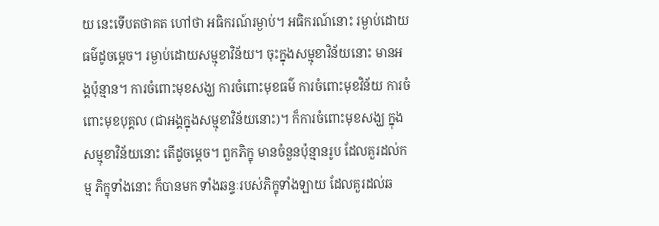យ នេះទើបតថាគត ហៅថា អធិករណ៍រម្ងាប់។ អធិករណ៍នោះ រម្ងាប់ដោយធម៌ដូចម្តេច។ រម្ងាប់ដោយសម្មុខាវិន័យ។ ចុះក្នុងសម្មុខាវិន័យនោះ មានអង្គប៉ុន្មាន។ ការចំពោះមុខសង្ឃ ការចំពោះមុខធម៌ ការចំពោះមុខវិន័យ ការចំពោះមុខបុគ្គល (ជាអង្គក្នុងសម្មុខាវិន័យនោះ)។ ក៏ការចំពោះមុខសង្ឃ ក្នុងសម្មុខាវិន័យនោះ តើដូចម្តេច។ ពួកភិក្ខុ មានចំនួនប៉ុន្មានរូប ដែលគួរដល់កម្ម ភិក្ខុទាំងនោះ ក៏បានមក ទាំងឆន្ទៈរបស់ភិក្ខុទាំងឡាយ ដែលគួរដល់ឆ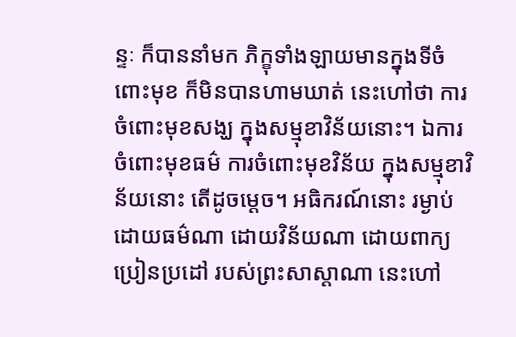ន្ទៈ ក៏បាននាំមក ភិក្ខុទាំងឡាយមានក្នុងទីចំពោះមុខ ក៏មិនបានហាមឃាត់ នេះហៅថា ការចំពោះមុខសង្ឃ ក្នុងសម្មុខាវិន័យនោះ។ ឯការចំពោះមុខធម៌ ការចំពោះមុខវិន័យ ក្នុងសម្មុខាវិន័យនោះ តើដូចម្តេច។ អធិករណ៍នោះ រម្ងាប់ដោយធម៌ណា ដោយវិន័យណា ដោយពាក្យប្រៀនប្រដៅ របស់ព្រះសាស្តាណា នេះហៅ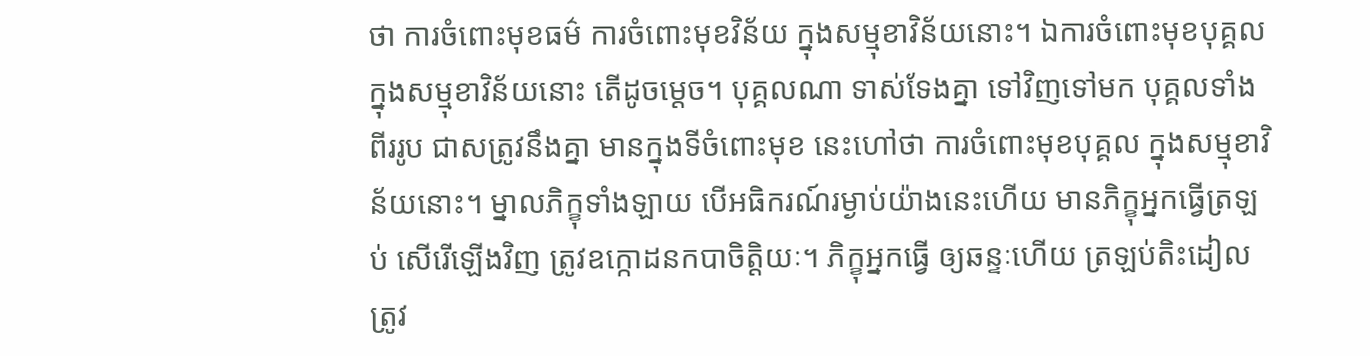ថា ការចំពោះមុខធម៌ ការចំពោះមុខវិន័យ ក្នុងសម្មុខាវិន័យនោះ។ ឯការចំពោះមុខបុគ្គល ក្នុងសម្មុខាវិន័យនោះ តើដូចម្តេច។ បុគ្គលណា ទាស់ទែងគ្នា ទៅវិញទៅមក បុគ្គលទាំងពីររូប ជាសត្រូវនឹងគ្នា មានក្នុងទីចំពោះមុខ នេះហៅថា ការចំពោះមុខបុគ្គល ក្នុងសម្មុខាវិន័យនោះ។ ម្នាលភិក្ខុទាំងឡាយ បើអធិករណ៍រម្ងាប់យ៉ាងនេះហើយ មានភិក្ខុអ្នកធ្វើត្រឡប់ សើរើឡើងវិញ ត្រូវឧក្កោដនកបាចិត្តិយៈ។ ភិក្ខុអ្នកធ្វើ ឲ្យឆន្ទៈហើយ ត្រឡប់តិះដៀល ត្រូវ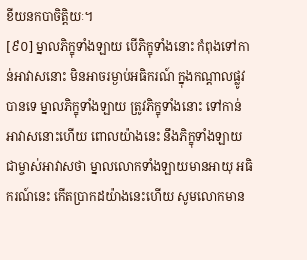ខីយនកបាចិត្តិយៈ។
[៩០] ម្នាលភិក្ខុទាំងឡាយ បើភិក្ខុទាំងនោះ កំពុងទៅកាន់អាវាសនោះ មិនអាចរម្ងាប់អធិករណ៍ ក្នុងកណ្តាលផ្លូវបានទេ ម្នាលភិក្ខុទាំងឡាយ ត្រូវភិក្ខុទាំងនោះ ទៅកាន់អាវាសនោះហើយ ពោលយ៉ាងនេះ នឹងភិក្ខុទាំងឡាយ ជាម្ចាស់អាវាសថា ម្នាលលោកទាំងឡាយមានអាយុ អធិករណ៍នេះ កើតប្រាកដយ៉ាងនេះហើយ សូមលោកមាន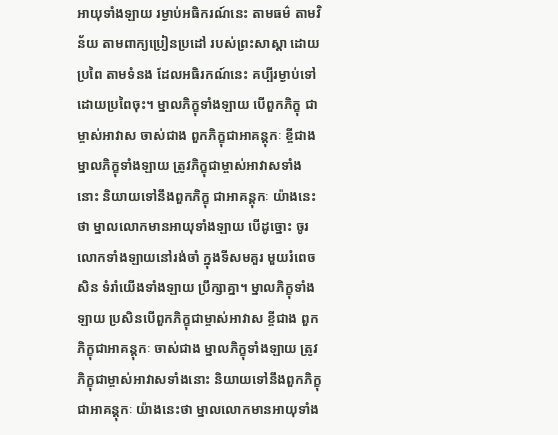អាយុទាំងឡាយ រម្ងាប់អធិករណ៍នេះ តាមធម៌ តាមវិន័យ តាមពាក្យប្រៀនប្រដៅ របស់ព្រះសាស្តា ដោយប្រពៃ តាមទំនង ដែលអធិរកណ៍នេះ គប្បីរម្ងាប់ទៅដោយប្រពៃចុះ។ ម្នាលភិក្ខុទាំងឡាយ បើពួកភិក្ខុ ជាម្ចាស់អាវាស ចាស់ជាង ពួកភិក្ខុជាអាគន្តុកៈ ខ្ចីជាង ម្នាលភិក្ខុទាំងឡាយ ត្រូវភិក្ខុជាម្ចាស់អាវាសទាំងនោះ និយាយទៅនឹងពួកភិក្ខុ ជាអាគន្តុកៈ យ៉ាងនេះថា ម្នាលលោកមានអាយុទាំងឡាយ បើដូច្នោះ ចូរលោកទាំងឡាយនៅរង់ចាំ ក្នុងទីសមគួរ មួយរំពេចសិន ទំរាំយើងទាំងឡាយ ប្រឹក្សាគ្នា។ ម្នាលភិក្ខុទាំងឡាយ ប្រសិនបើពួកភិក្ខុជាម្ចាស់អាវាស ខ្ចីជាង ពួកភិក្ខុជាអាគន្តុកៈ ចាស់ជាង ម្នាលភិក្ខុទាំងឡាយ ត្រូវភិក្ខុជាម្ចាស់អាវាសទាំងនោះ និយាយទៅនឹងពួកភិក្ខុជាអាគន្តុកៈ យ៉ាងនេះថា ម្នាលលោកមានអាយុទាំង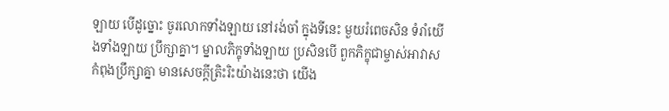ឡាយ បើដូច្នោះ ចូរលោកទាំងឡាយ នៅរង់ចាំ ក្នុងទីនេះ មួយរំពេចសិន ទំរាំយើងទាំងឡាយ ប្រឹក្សាគ្នា។ ម្នាលភិក្ខុទាំងឡាយ ប្រសិនបើ ពួកភិក្ខុជាម្ចាស់អាវាស កំពុងប្រឹក្សាគ្នា មានសេចក្តីត្រិះរិះយ៉ាងនេះថា យើង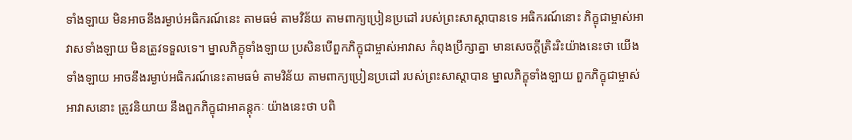ទាំងឡាយ មិនអាចនឹងរម្ងាប់អធិករណ៍នេះ តាមធម៌ តាមវិន័យ តាមពាក្យប្រៀនប្រដៅ របស់ព្រះសាស្តាបានទេ អធិករណ៍នោះ ភិក្ខុជាម្ចាស់អាវាសទាំងឡាយ មិនត្រូវទទួលទេ។ ម្នាលភិក្ខុទាំងឡាយ ប្រសិនបើពួកភិក្ខុជាម្ចាស់អាវាស កំពុងប្រឹក្សាគ្នា មានសេចក្តីត្រិះរិះយ៉ាងនេះថា យើងទាំងឡាយ អាចនឹងរម្ងាប់អធិករណ៍នេះតាមធម៌ តាមវិន័យ តាមពាក្យប្រៀនប្រដៅ របស់ព្រះសាស្តាបាន ម្នាលភិក្ខុទាំងឡាយ ពួកភិក្ខុជាម្ចាស់អាវាសនោះ ត្រូវនិយាយ នឹងពួកភិក្ខុជាអាគន្តុកៈ យ៉ាងនេះថា បពិ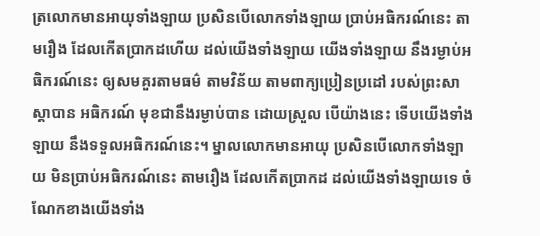ត្រលោកមានអាយុទាំងឡាយ ប្រសិនបើលោកទាំងឡាយ ប្រាប់អធិករណ៍នេះ តាមរឿង ដែលកើតប្រាកដហើយ ដល់យើងទាំងឡាយ យើងទាំងឡាយ នឹងរម្ងាប់អធិករណ៍នេះ ឲ្យសមគួរតាមធម៌ តាមវិន័យ តាមពាក្យប្រៀនប្រដៅ របស់ព្រះសាស្តាបាន អធិករណ៍ មុខជានឹងរម្ងាប់បាន ដោយស្រួល បើយ៉ាងនេះ ទើបយើងទាំងឡាយ នឹងទទួលអធិករណ៍នេះ។ ម្នាលលោកមានអាយុ ប្រសិនបើលោកទាំងឡាយ មិនប្រាប់អធិករណ៍នេះ តាមរឿង ដែលកើតប្រាកដ ដល់យើងទាំងឡាយទេ ចំណែកខាងយើងទាំង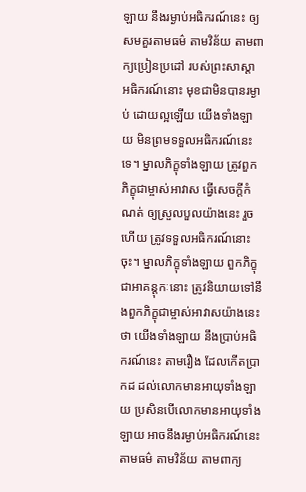ឡាយ នឹងរម្ងាប់អធិករណ៍នេះ ឲ្យសមគួរតាមធម៌ តាមវិន័យ តាមពាក្យប្រៀនប្រដៅ របស់ព្រះសាស្តា អធិករណ៍នោះ មុខជាមិនបានរម្ងាប់ ដោយល្អឡើយ យើងទាំងឡាយ មិនព្រមទទួលអធិករណ៍នេះទេ។ ម្នាលភិក្ខុទាំងឡាយ ត្រូវពួកភិក្ខុជាម្ចាស់អាវាស ធ្វើសេចក្តីកំណត់ ឲ្យស្រួលបួលយ៉ាងនេះ រួចហើយ ត្រូវទទួលអធិករណ៍នោះចុះ។ ម្នាលភិក្ខុទាំងឡាយ ពួកភិក្ខុជាអាគន្តុកៈនោះ ត្រូវនិយាយទៅនឹងពួកភិក្ខុជាម្ចាស់អាវាសយ៉ាងនេះថា យើងទាំងឡាយ នឹងប្រាប់អធិករណ៍នេះ តាមរឿង ដែលកើតប្រាកដ ដល់លោកមានអាយុទាំងឡាយ ប្រសិនបើលោកមានអាយុទាំងឡាយ អាចនឹងរម្ងាប់អធិករណ៍នេះ តាមធម៌ តាមវិន័យ តាមពាក្យ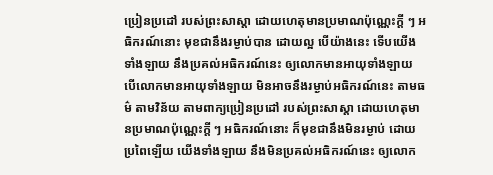ប្រៀនប្រដៅ របស់ព្រះសាស្តា ដោយហេតុមានប្រមាណប៉ុណ្ណេះក្តី ៗ អធិករណ៍នោះ មុខជានឹងរម្ងាប់បាន ដោយល្អ បើយ៉ាងនេះ ទើបយើងទាំងឡាយ នឹងប្រគល់អធិករណ៍នេះ ឲ្យលោកមានអាយុទាំងឡាយ បើលោកមានអាយុទាំងឡាយ មិនអាចនឹងរម្ងាប់អធិករណ៍នេះ តាមធម៌ តាមវិន័យ តាមពាក្យប្រៀនប្រដៅ របស់ព្រះសាស្តា ដោយហេតុមានប្រមាណប៉ុណ្ណេះក្តី ៗ អធិករណ៍នោះ ក៏មុខជានឹងមិនរម្ងាប់ ដោយប្រពៃឡើយ យើងទាំងឡាយ នឹងមិនប្រគល់អធិករណ៍នេះ ឲ្យលោក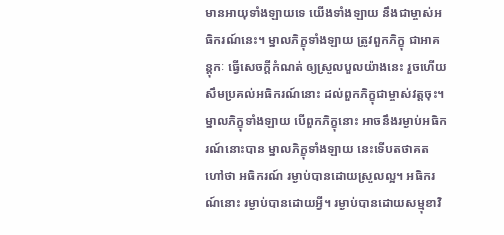មានអាយុទាំងឡាយទេ យើងទាំងឡាយ នឹងជាម្ចាស់អធិករណ៍នេះ។ ម្នាលភិក្ខុទាំងឡាយ ត្រូវពួកភិក្ខុ ជាអាគន្តុកៈ ធ្វើសេចក្តីកំណត់ ឲ្យស្រួលបួលយ៉ាងនេះ រួចហើយ សឹមប្រគល់អធិករណ៍នោះ ដល់ពួកភិក្ខុជាម្ចាស់វត្តចុះ។ ម្នាលភិក្ខុទាំងឡាយ បើពួកភិក្ខុនោះ អាចនឹងរម្ងាប់អធិករណ៍នោះបាន ម្នាលភិក្ខុទាំងឡាយ នេះទើបតថាគត ហៅថា អធិករណ៍ រម្ងាប់បានដោយស្រួលល្អ។ អធិករណ៍នោះ រម្ងាប់បានដោយអ្វី។ រម្ងាប់បានដោយសម្មុខាវិ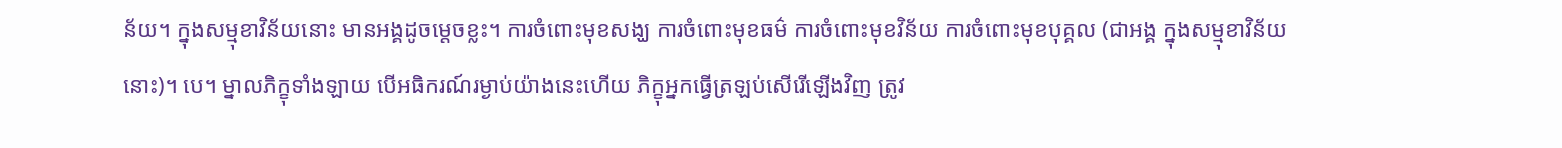ន័យ។ ក្នុងសម្មុខាវិន័យនោះ មានអង្គដូចម្តេចខ្លះ។ ការចំពោះមុខសង្ឃ ការចំពោះមុខធម៌ ការចំពោះមុខវិន័យ ការចំពោះមុខបុគ្គល (ជាអង្គ ក្នុងសម្មុខាវិន័យនោះ)។ បេ។ ម្នាលភិក្ខុទាំងឡាយ បើអធិករណ៍រម្ងាប់យ៉ាងនេះហើយ ភិក្ខុអ្នកធ្វើត្រឡប់សើរើឡើងវិញ ត្រូវ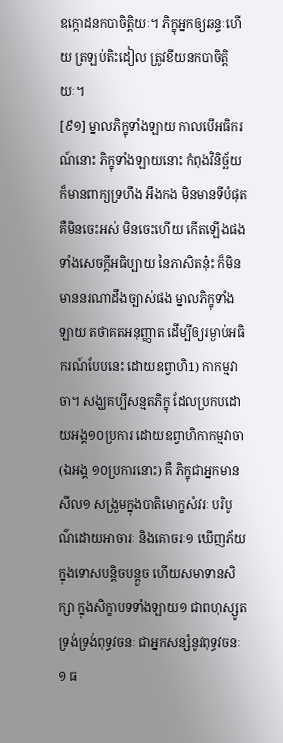ឧក្កោដនកបាចិត្តិយៈ។ ភិក្ខុអ្នកឲ្យឆន្ទៈហើយ ត្រឡប់តិះដៀល ត្រូវខីយនកបាចិត្តិយៈ។
[៩១] ម្នាលភិក្ខុទាំងឡាយ កាលបើអធិករណ៍នោះ ភិក្ខុទាំងឡាយនោះ កំពុងវិនិច្ឆ័យ ក៏មានពាក្យទ្រហឹង អឹងកង មិនមានទីបំផុត គឺមិនចេះអស់ មិនចេះហើយ កើតឡើងផង ទាំងសេចក្តីអធិប្បាយ នៃភាសិតនុ៎ះ ក៏មិនមាននរណាដឹងច្បាស់ផង ម្នាលភិក្ខុទាំងឡាយ តថាគតអនុញ្ញាត ដើម្បីឲ្យរម្ងាប់អធិករណ៍បែបនេះ ដោយឧព្វាហិ1) កាកម្មវាចា។ សង្ឃគប្បីសន្មតភិក្ខុ ដែលប្រកបដោយអង្គ១០ប្រការ ដោយឧព្វាហិកាកម្មវាចា (ឯអង្គ ១០ប្រការនោះ) គឺ ភិក្ខុជាអ្នកមានសីល១ សង្រួមក្នុងបាតិមោក្ខសំវរៈ បរិបូណ៌ដោយអាចារៈ និងគោចរៈ១ ឃើញភ័យ ក្នុងទោសបន្តិចបន្តួច ហើយសមាទានសិក្សា ក្នុងសិក្ខាបទទាំងឡាយ១ ជាពហុស្សូត ទ្រង់ទ្រង់ពុទ្ធវចនៈ ជាអ្នកសន្សំនូវពុទ្ធវចនៈ១ ធ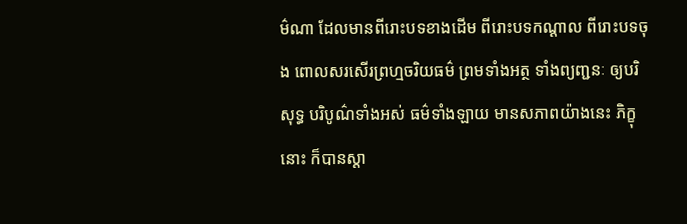ម៌ណា ដែលមានពីរោះបទខាងដើម ពីរោះបទកណ្តាល ពីរោះបទចុង ពោលសរសើរព្រហ្មចរិយធម៌ ព្រមទាំងអត្ថ ទាំងព្យញ្ជនៈ ឲ្យបរិសុទ្ធ បរិបូណ៌ទាំងអស់ ធម៌ទាំងឡាយ មានសភាពយ៉ាងនេះ ភិក្ខុនោះ ក៏បានស្តា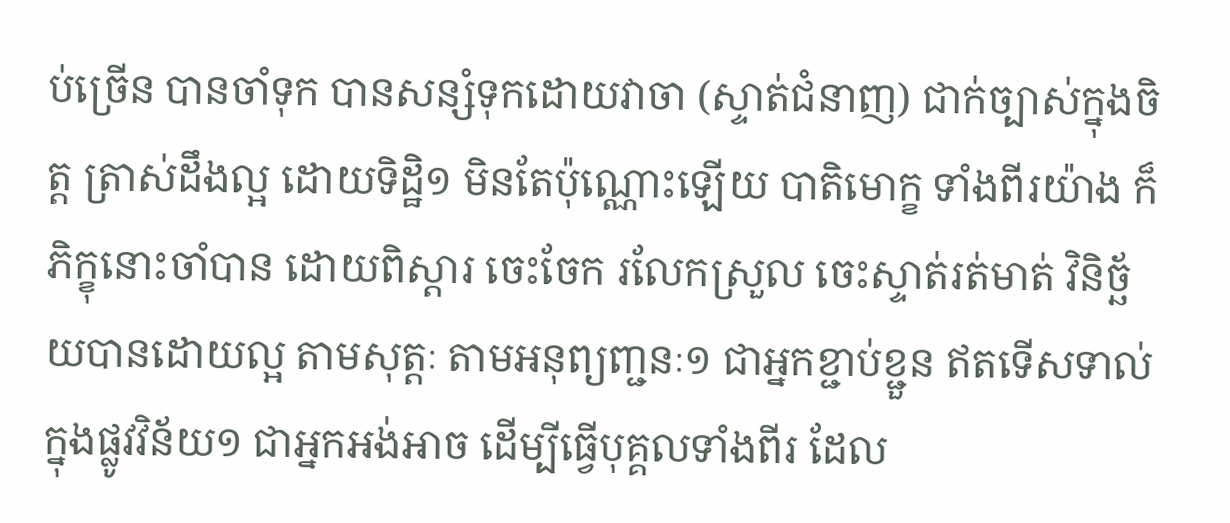ប់ច្រើន បានចាំទុក បានសន្សំទុកដោយវាចា (ស្ទាត់ជំនាញ) ជាក់ច្បាស់ក្នុងចិត្ត ត្រាស់ដឹងល្អ ដោយទិដ្ឋិ១ មិនតែប៉ុណ្ណោះឡើយ បាតិមោក្ខ ទាំងពីរយ៉ាង ក៏ភិក្ខុនោះចាំបាន ដោយពិស្តារ ចេះចែក រលែកស្រួល ចេះស្ទាត់រត់មាត់ វិនិច្ឆ័យបានដោយល្អ តាមសុត្តៈ តាមអនុព្យញ្ជនៈ១ ជាអ្នកខ្ជាប់ខ្ជួន ឥតទើសទាល់ ក្នុងផ្លូវវិន័យ១ ជាអ្នកអង់អាច ដើម្បីធ្វើបុគ្គលទាំងពីរ ដែល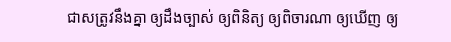ជាសត្រូវនឹងគ្នា ឲ្យដឹងច្បាស់ ឲ្យពិនិត្យ ឲ្យពិចារណា ឲ្យឃើញ ឲ្យ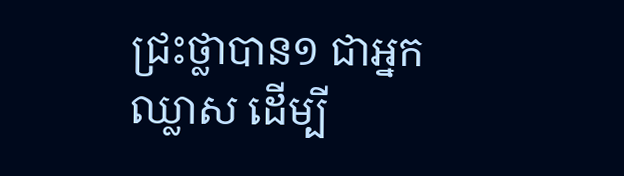ជ្រះថ្លាបាន១ ជាអ្នកឈ្លាស ដើម្បី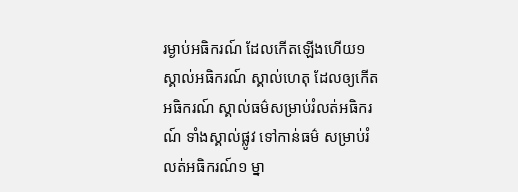រម្ងាប់អធិករណ៍ ដែលកើតឡើងហើយ១ ស្គាល់អធិករណ៍ ស្គាល់ហេតុ ដែលឲ្យកើតអធិករណ៍ ស្គាល់ធម៌សម្រាប់រំលត់អធិករណ៍ ទាំងស្គាល់ផ្លូវ ទៅកាន់ធម៌ សម្រាប់រំលត់អធិករណ៍១ ម្នា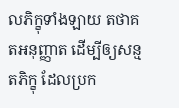លភិក្ខុទាំងឡាយ តថាគតអនុញ្ញាត ដើម្បីឲ្យសន្មតភិក្ខុ ដែលប្រក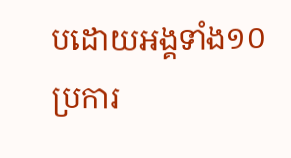បដោយអង្គទាំង១០ប្រការ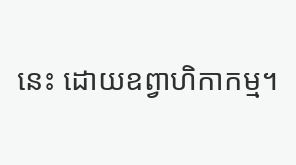នេះ ដោយឧព្វាហិកាកម្ម។